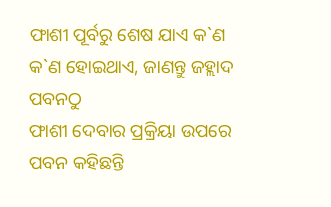ଫାଶୀ ପୂର୍ବରୁ ଶେଷ ଯାଏ କ`ଣ କ`ଣ ହୋଇଥାଏ, ଜାଣନ୍ତୁ ଜହ୍ଲାଦ ପବନଠୁ
ଫାଶୀ ଦେବାର ପ୍ରକ୍ରିୟା ଉପରେ ପବନ କହିଛନ୍ତି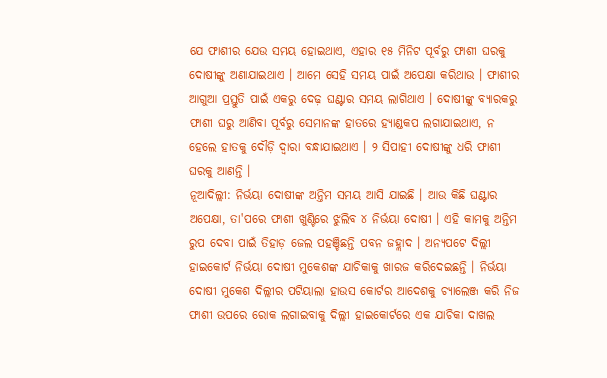ଯେ ଫାଶୀର ଯେଉ ସମୟ ହୋଇଥାଏ, ଏହାର ୧୫ ମିନିଟ ପୂର୍ବରୁ ଫାଶୀ ଘରକୁ ଦୋଷୀଙ୍କୁ ଅଣାଯାଇଥାଏ । ଆମେ ସେହି ସମୟ ପାଇଁ ଅପେକ୍ଷା କରିଥାଉ । ଫାଶୀର ଆଗୁଆ ପ୍ରସ୍ତୁତି ପାଇଁ ଏକରୁ ଦେଢ଼ ଘଣ୍ଟାର ସମୟ ଲାଗିଥାଏ । ଦୋଷୀଙ୍କୁ ବ୍ୟାରକରୁ ଫାଶୀ ଘରୁ ଆଣିବା ପୂର୍ବରୁ ସେମାନଙ୍କ ହାତରେ ହ୍ୟାଣ୍ଡକପ ଲଗାଯାଇଥାଏ, ନ ହେଲେ ହାତକୁ ଦୌଡ଼ି ଦ୍ୱାରା ବନ୍ଧାଯାଇଥାଏ । ୨ ସିପାହୀ ଦୋଷୀଙ୍କୁ ଧରି ଫାଶୀ ଘରକୁ ଆଣନ୍ତି ।
ନୂଆଦିଲ୍ଲୀ: ନିର୍ଭୟା ଦୋଷୀଙ୍କ ଅନ୍ତିମ ସମୟ ଆସି ଯାଇଛି । ଆଉ କିଛି ଘଣ୍ଟାର ଅପେକ୍ଷା, ତା'ପରେ ଫାଶୀ ଖୁଣ୍ଟିରେ ଝୁଲିବ ୪ ନିର୍ଭୟା ଦୋଷୀ । ଏହି କାମକୁ ଅନ୍ତିମ ରୁପ ଦେବା ପାଇଁ ତିହାଡ଼ ଜେଲ ପହଞ୍ଚିଛନ୍ତି ପବନ ଜହ୍ଲାଦ । ଅନ୍ୟପଟେ ଦିଲ୍ଲୀ ହାଇକୋର୍ଟ ନିର୍ଭୟା ଦୋଷୀ ମୁକେଶଙ୍କ ଯାଚିକାକୁ ଖାରଜ କରିଦେଇଛନ୍ତି । ନିର୍ଭୟା ଦୋଷୀ ମୁକେଶ ଦିଲ୍ଲୀର ପଟିୟାଲା ହାଉସ କୋର୍ଟର ଆଦେଶକୁ ଚ୍ୟାଲେଞ୍ଜ କରି ନିଜ ଫାଶୀ ଉପରେ ରୋକ ଲଗାଇବାକୁ ଦିଲ୍ଲୀ ହାଇକୋର୍ଟରେ ଏକ ଯାଚିକା ଦାଖଲ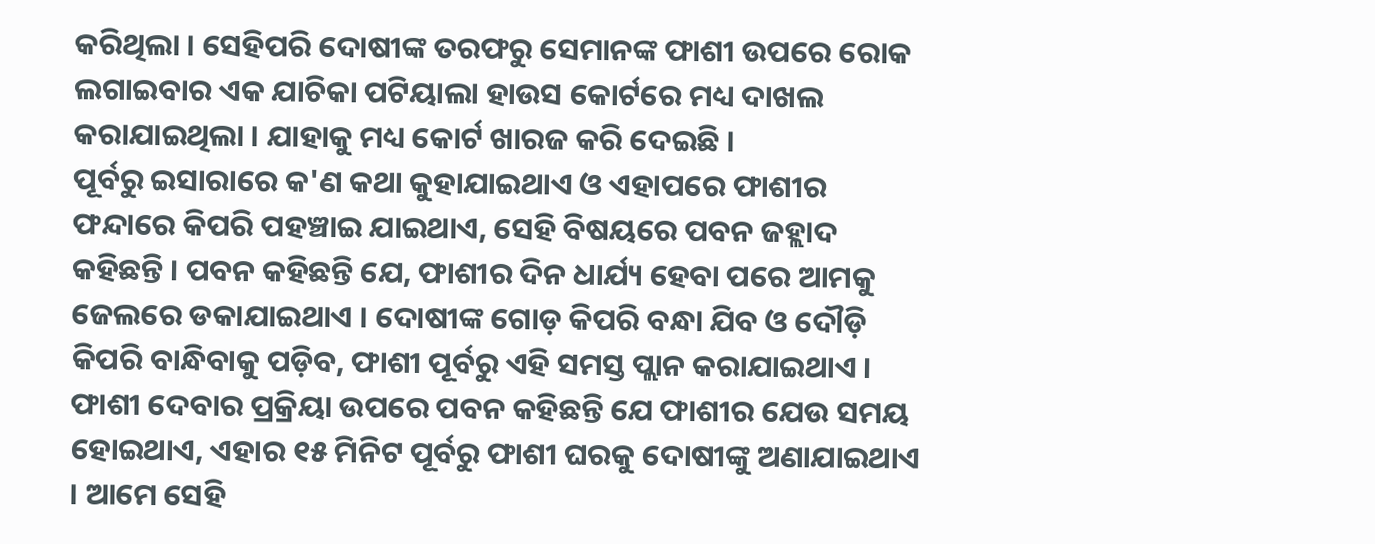କରିଥିଲା । ସେହିପରି ଦୋଷୀଙ୍କ ତରଫରୁ ସେମାନଙ୍କ ଫାଶୀ ଉପରେ ରୋକ ଲଗାଇବାର ଏକ ଯାଚିକା ପଟିୟାଲା ହାଉସ କୋର୍ଟରେ ମଧ୍ୟ ଦାଖଲ କରାଯାଇଥିଲା । ଯାହାକୁ ମଧ୍ୟ କୋର୍ଟ ଖାରଜ କରି ଦେଇଛି ।
ପୂର୍ବରୁ ଇସାରାରେ କ'ଣ କଥା କୁହାଯାଇଥାଏ ଓ ଏହାପରେ ଫାଶୀର ଫନ୍ଦାରେ କିପରି ପହଞ୍ଚାଇ ଯାଇଥାଏ, ସେହି ବିଷୟରେ ପବନ ଜହ୍ଲାଦ କହିଛନ୍ତି । ପବନ କହିଛନ୍ତି ଯେ, ଫାଶୀର ଦିନ ଧାର୍ଯ୍ୟ ହେବା ପରେ ଆମକୁ ଜେଲରେ ଡକାଯାଇଥାଏ । ଦୋଷୀଙ୍କ ଗୋଡ଼ କିପରି ବନ୍ଧା ଯିବ ଓ ଦୌଡ଼ି କିପରି ବାନ୍ଧିବାକୁ ପଡ଼ିବ, ଫାଶୀ ପୂର୍ବରୁ ଏହି ସମସ୍ତ ପ୍ଲାନ କରାଯାଇଥାଏ ।
ଫାଶୀ ଦେବାର ପ୍ରକ୍ରିୟା ଉପରେ ପବନ କହିଛନ୍ତି ଯେ ଫାଶୀର ଯେଉ ସମୟ ହୋଇଥାଏ, ଏହାର ୧୫ ମିନିଟ ପୂର୍ବରୁ ଫାଶୀ ଘରକୁ ଦୋଷୀଙ୍କୁ ଅଣାଯାଇଥାଏ । ଆମେ ସେହି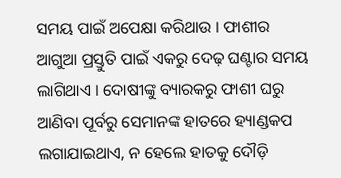ସମୟ ପାଇଁ ଅପେକ୍ଷା କରିଥାଉ । ଫାଶୀର ଆଗୁଆ ପ୍ରସ୍ତୁତି ପାଇଁ ଏକରୁ ଦେଢ଼ ଘଣ୍ଟାର ସମୟ ଲାଗିଥାଏ । ଦୋଷୀଙ୍କୁ ବ୍ୟାରକରୁ ଫାଶୀ ଘରୁ ଆଣିବା ପୂର୍ବରୁ ସେମାନଙ୍କ ହାତରେ ହ୍ୟାଣ୍ଡକପ ଲଗାଯାଇଥାଏ, ନ ହେଲେ ହାତକୁ ଦୌଡ଼ି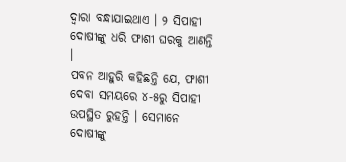ଦ୍ୱାରା ବନ୍ଧାଯାଇଥାଏ । ୨ ସିପାହୀ ଦୋଷୀଙ୍କୁ ଧରି ଫାଶୀ ଘରକୁ ଆଣନ୍ତି ।
ପବନ ଆହୁରି କହିଛନ୍ତି ଯେ, ଫାଶୀ ଦେବା ସମୟରେ ୪-୫ରୁ ସିପାହୀ ଉପସ୍ଥିତ ରୁହନ୍ତି । ସେମାନେ ଦୋଷୀଙ୍କୁ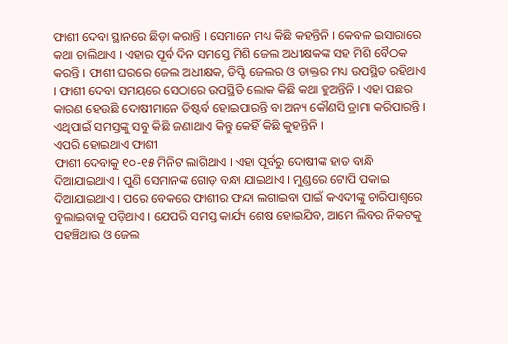ଫାଶୀ ଦେବା ସ୍ଥାନରେ ଛିଡ଼ା କରାନ୍ତି । ସେମାନେ ମଧ୍ୟ କିଛି କହନ୍ତିନି । କେବଳ ଇସାରାରେ କଥା ଚାଲିଥାଏ । ଏହାର ପୂର୍ବ ଦିନ ସମସ୍ତେ ମିଶି ଜେଲ ଅଧୀକ୍ଷକଙ୍କ ସହ ମିଶି ବୈଠକ କରନ୍ତି । ଫାଶୀ ଘରରେ ଜେଲ ଅଧୀକ୍ଷକ, ଡିପ୍ଟି ଜେଲର ଓ ଡାକ୍ତର ମଧ୍ୟ ଉପସ୍ଥିତ ରହିଥାଏ । ଫାଶୀ ଦେବା ସମୟରେ ସେଠାରେ ଉପସ୍ଥିତି ଲୋକ କିଛି କଥା ହୁଅନ୍ତିନି । ଏହା ପଛର କାରଣ ହେଉଛି ଦୋଷୀମାନେ ଡିଷ୍ଟର୍ବ ହୋଇପାରନ୍ତି ବା ଅନ୍ୟ କୌଣସି ଡ୍ରାମା କରିପାରନ୍ତି । ଏଥିପାଇଁ ସମସ୍ତଙ୍କୁ ସବୁ କିଛି ଜଣାଥାଏ କିନ୍ତୁ କେହିଁ କିଛି କୁହନ୍ତିନି ।
ଏପରି ହୋଇଥାଏ ଫାଶୀ
ଫାଶୀ ଦେବାକୁ ୧୦-୧୫ ମିନିଟ ଲାଗିଥାଏ । ଏହା ପୂର୍ବରୁ ଦୋଷୀଙ୍କ ହାତ ବାନ୍ଧି ଦିଆଯାଇଥାଏ । ପୁଣି ସେମାନଙ୍କ ଗୋଡ଼ ବନ୍ଧା ଯାଇଥାଏ । ମୁଣ୍ଡରେ ଟୋପି ପକାଇ ଦିଆଯାଇଥାଏ । ପରେ ବେକରେ ଫାଶୀର ଫନ୍ଦା ଲଗାଇବା ପାଇଁ କଏଦୀଙ୍କୁ ଚାରିପାଶ୍ୱରେ ବୁଲାଇବାକୁ ପଡ଼ିଥାଏ । ଯେପରି ସମସ୍ତ କାର୍ଯ୍ୟ ଶେଷ ହୋଇଯିବ, ଆମେ ଲିବର ନିକଟକୁ ପହଞ୍ଚିଥାଉ ଓ ଜେଲ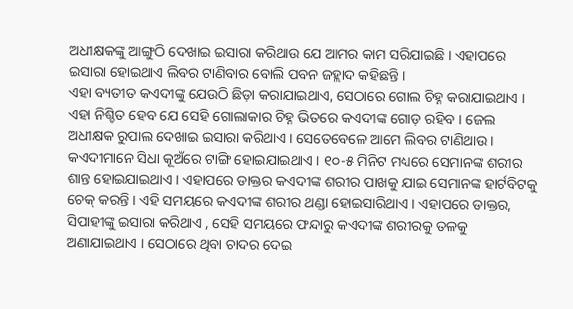ଅଧୀକ୍ଷକଙ୍କୁ ଆଙ୍ଗୁଠି ଦେଖାଇ ଇସାରା କରିଥାଉ ଯେ ଆମର କାମ ସରିଯାଇଛି । ଏହାପରେ ଇସାରା ହୋଇଥାଏ ଲିବର ଟାଣିବାର ବୋଲି ପବନ ଜହ୍ଲାଦ କହିଛନ୍ତି ।
ଏହା ବ୍ୟତୀତ କଏଦୀଙ୍କୁ ଯେଉଠି ଛିଡ଼ା କରାଯାଇଥାଏ, ସେଠାରେ ଗୋଲ ଚିହ୍ନ କରାଯାଇଥାଏ । ଏହା ନିଶ୍ଚିତ ହେବ ଯେ ସେହି ଗୋଲାକାର ଚିହ୍ନ ଭିତରେ କଏଦୀଙ୍କ ଗୋଡ଼ ରହିବ । ଜେଲ ଅଧୀକ୍ଷକ ରୁପାଲ ଦେଖାଇ ଇସାରା କରିଥାଏ । ସେତେବେଳେ ଆମେ ଲିବର ଟାଣିଥାଉ । କଏଦୀମାନେ ସିଧା କୂଅଁରେ ଟାଙ୍ଗି ହୋଇଯାଇଥାଏ । ୧୦-୫ ମିନିଟ ମଧ୍ୟରେ ସେମାନଙ୍କ ଶରୀର ଶାନ୍ତ ହୋଇଯାଇଥାଏ । ଏହାପରେ ଡାକ୍ତର କଏଦୀଙ୍କ ଶରୀର ପାଖକୁ ଯାଇ ସେମାନଙ୍କ ହାର୍ଟବିଟକୁ ଚେକ୍ କରନ୍ତି । ଏହି ସମୟରେ କଏଦୀଙ୍କ ଶରୀର ଥଣ୍ଡା ହୋଇସାରିଥାଏ । ଏହାପରେ ଡାକ୍ତର, ସିପାହୀଙ୍କୁ ଇସାରା କରିଥାଏ , ସେହି ସମୟରେ ଫନ୍ଦାରୁ କଏଦୀଙ୍କ ଶରୀରକୁ ତଳକୁ ଅଣାଯାଇଥାଏ । ସେଠାରେ ଥିବା ଚାଦର ଦେଇ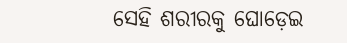ସେହି ଶରୀରକୁ ଘୋଡ଼େଇ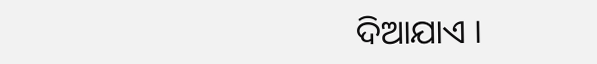ଦିଆଯାଏ ।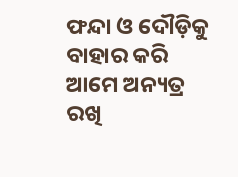ଫନ୍ଦା ଓ ଦୌଡ଼ିକୁ ବାହାର କରି ଆମେ ଅନ୍ୟତ୍ର ରଖି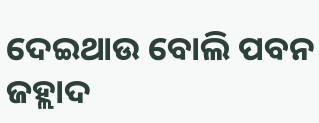ଦେଇଥାଉ ବୋଲି ପବନ ଜହ୍ଲାଦ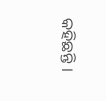କହିଛନ୍ତି ।